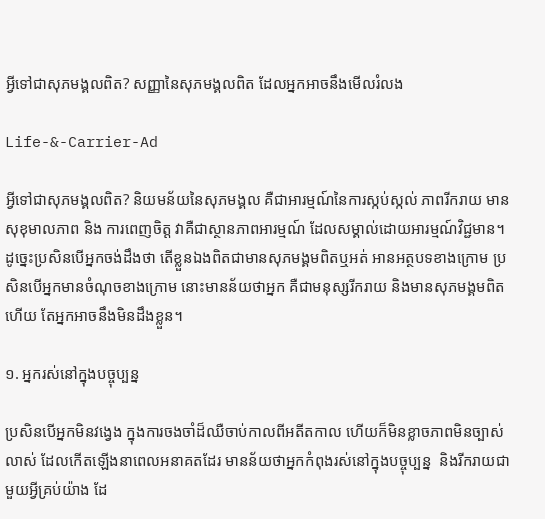អ្វីទៅជាសុភមង្គលពិត? សញ្ញានៃសុភមង្គលពិត ដែលអ្នកអាចនឹងមើលរំលង

Life-&-Carrier-Ad

អ្វីទៅជាសុភមង្គលពិត? និយមន័យនៃសុភមង្គល គឺជាអារម្មណ៍នៃការស្កប់ស្កល់ ភាពរីករាយ មានសុខុមាលភាព និង ការពេញចិត្ត វាគឺជាស្ថានភាពអារម្មណ៍ ដែលសម្គាល់ដោយអារម្មណ៍វិជ្ជមាន។ ដូច្នេះប្រសិនបើអ្នកចង់ដឹងថា តើខ្លួនឯងពិតជាមានសុភមង្គមពិតឬអត់ អានអត្ថបទខាងក្រោម ប្រសិនបើអ្នកមានចំណុចខាងក្រោម នោះមានន័យថាអ្នក គឺជាមនុស្សរីករាយ និងមានសុភមង្គមពិតហើយ តែអ្នកអាចនឹងមិនដឹងខ្លួន។

១. អ្នករស់នៅក្នុងបច្ចុប្បន្ន

ប្រសិនបើអ្នកមិនវង្វេង ក្នុងការចងចាំដ៏ឈឺចាប់កាលពីអតីតកាល ហើយក៏មិនខ្លាចភាពមិនច្បាស់លាស់ ដែលកើតឡើងនាពេលអនាគតដែរ មានន័យថាអ្នកកំពុងរស់នៅក្នុងបច្ចុប្បន្ន  និងរីករាយជាមួយអ្វីគ្រប់យ៉ាង ដែ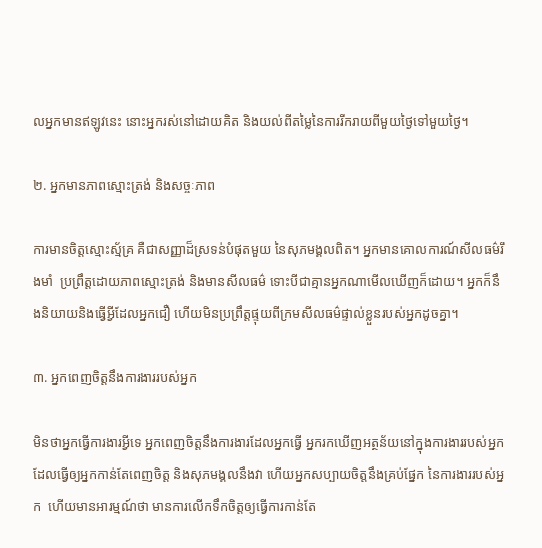លអ្នកមានឥឡូវនេះ នោះអ្នករស់នៅដោយគិត និងយល់ពីតម្លៃនៃការរីករាយពីមួយថ្ងៃទៅមួយថ្ងៃ។

២. អ្នកមានភាពស្មោះត្រង់ និងសច្ចៈភាព

ការមានចិត្តស្មោះស្ម័គ្រ គឺជាសញ្ញាដ៏ស្រទន់បំផុតមួយ នៃសុភមង្គលពិត។ អ្នកមានគោលការណ៍សីលធម៌រឹងមាំ  ប្រព្រឹត្តដោយភាពស្មោះត្រង់ និងមានសីលធម៌ ទោះបីជាគ្មានអ្នកណាមើលឃើញក៏ដោយ។ អ្នកក៏នឹងនិយាយនិងធ្វើអ្វីដែលអ្នកជឿ ហើយមិនប្រព្រឹត្តផ្ទុយពីក្រមសីលធម៌ផ្ទាល់ខ្លួនរបស់អ្នកដូចគ្នា។

៣. អ្នកពេញចិត្តនឹងការងាររបស់អ្នក

មិនថាអ្នកធ្វើការងារអ្វីទេ អ្នកពេញចិត្តនឹងការងារដែលអ្នកធ្វើ អ្នករកឃើញអត្ថន័យនៅក្នុងការងាររបស់អ្នក  ដែលធ្វើឲ្យអ្នកកាន់តែពេញចិត្ត និងសុភមង្គលនឹងវា ហើយអ្នកសប្បាយចិត្តនឹងគ្រប់ផ្នែក នៃការងាររបស់អ្នក  ហើយមានអារម្មណ៍ថា មានការលើកទឹកចិត្តឲ្យធ្វើការកាន់តែ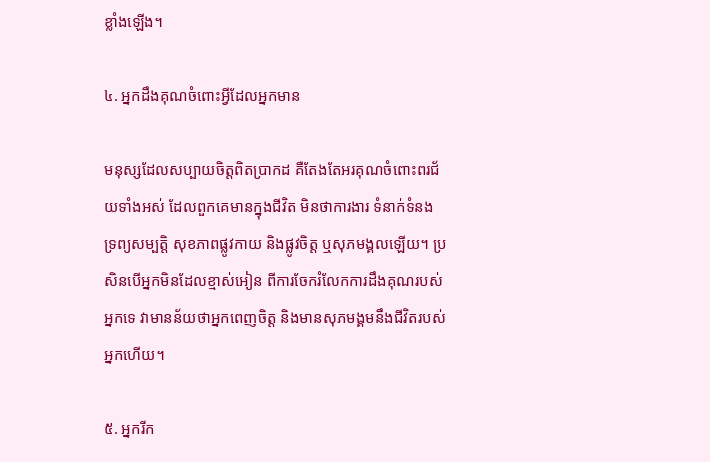ខ្លាំងឡើង។

៤. អ្នកដឹងគុណចំពោះអ្វីដែលអ្នកមាន

មនុស្សដែលសប្បាយចិត្តពិតប្រាកដ គឺតែងតែអរគុណចំពោះពរជ័យទាំងអស់ ដែលពួកគេមានក្នុងជីវិត មិនថាការងារ ទំនាក់ទំនង ទ្រព្យសម្បត្តិ សុខភាពផ្លូវកាយ និងផ្លូវចិត្ត ឬសុភមង្គលឡើយ។ ប្រសិនបើអ្នកមិនដែលខ្មាស់អៀន ពីការចែករំលែកការដឹងគុណរបស់អ្នកទេ វាមានន័យថាអ្នកពេញចិត្ត និងមានសុភមង្គមនឹងជីវិតរបស់អ្នកហើយ។

៥. អ្នករីក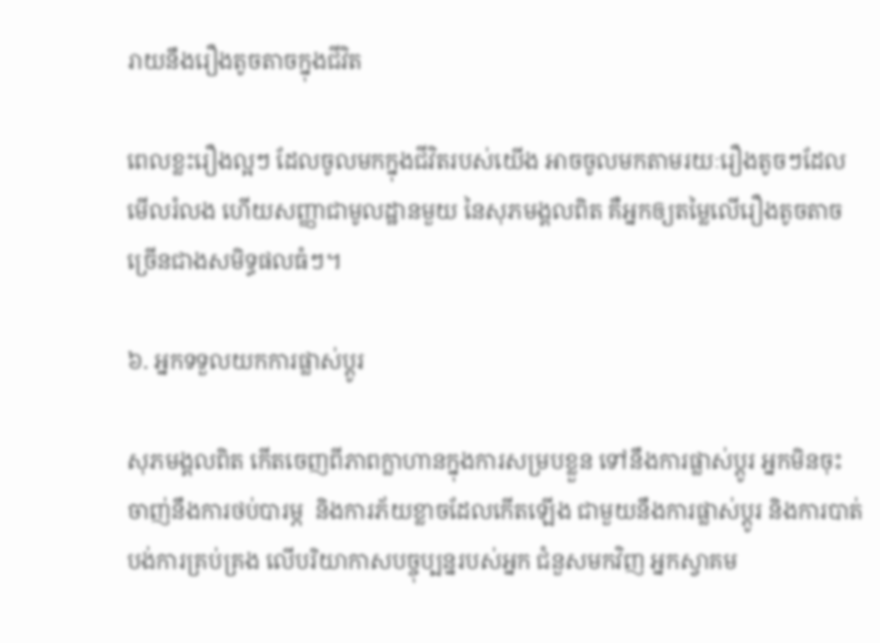រាយនឹងរឿងតូចតាចក្នុងជីវិត

ពេលខ្លះរឿងល្អៗ ដែលចូលមកក្នុងជីវិតរបស់យើង អាចចូលមកតាមរយៈរឿងតូចៗដែលមើលរំលង ហើយសញ្ញាជាមូលដ្ឋានមួយ នៃសុភមង្គលពិត គឺអ្នកឲ្យតម្លៃលើរឿងតូចតាច ច្រើនជាងសមិទ្ធផលធំៗ។

៦. អ្នកទទួលយកការផ្លាស់ប្តូរ

សុភមង្គលពិត កើតចេញពីភាពក្លាហានក្នុងការសម្របខ្លួន ទៅនឹងការផ្លាស់ប្តូរ អ្នកមិនចុះចាញ់នឹងការថប់បារម្ភ  និងការភ័យខ្លាចដែលកើតឡើង ជាមួយនឹងការផ្លាស់ប្តូរ និងការបាត់បង់ការគ្រប់គ្រង លើបរិយាកាសបច្ចុប្បន្នរបស់អ្នក ជំនួសមកវិញ អ្នកស្វាគម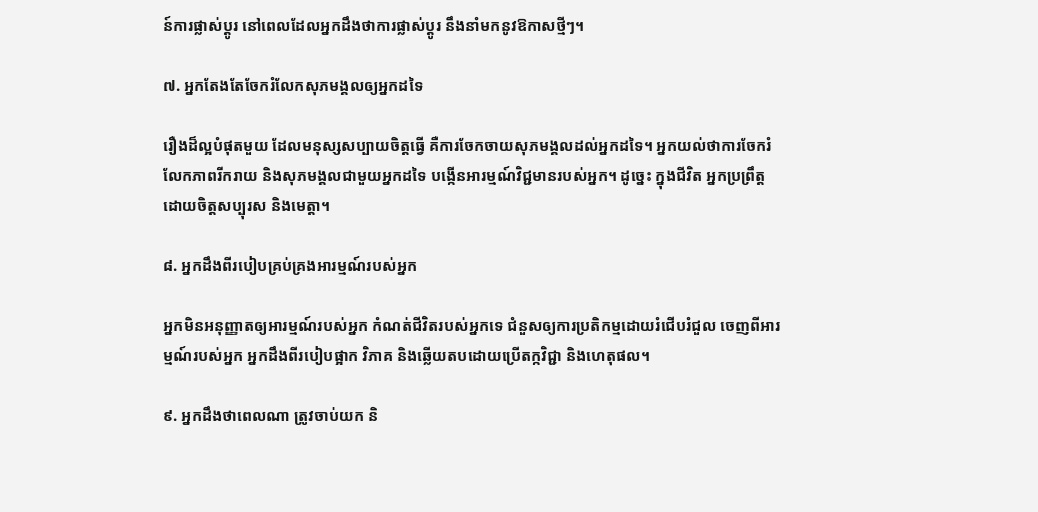ន៍ការផ្លាស់ប្តូរ នៅពេលដែលអ្នកដឹងថាការផ្លាស់ប្តូរ នឹងនាំមកនូវឱកាសថ្មីៗ។

៧. អ្នកតែងតែចែករំលែកសុភមង្គលឲ្យអ្នកដទៃ

រឿងដ៏ល្អបំផុតមួយ ដែលមនុស្សសប្បាយចិត្តធ្វើ គឺការចែកចាយសុភមង្គលដល់អ្នកដទៃ។ អ្នកយល់ថាការចែករំលែកភាពរីករាយ និងសុភមង្គលជាមួយអ្នកដទៃ បង្កើនអារម្មណ៍វិជ្ជមានរបស់អ្នក។ ដូច្នេះ ក្នុងជីវិត អ្នកប្រព្រឹត្តដោយចិត្តសប្បុរស និងមេត្តា។

៨. អ្នកដឹងពីរបៀបគ្រប់គ្រងអារម្មណ៍របស់អ្នក

អ្នកមិនអនុញ្ញាតឲ្យអារម្មណ៍របស់អ្នក កំណត់ជីវិតរបស់អ្នកទេ ជំនួសឲ្យការប្រតិកម្មដោយរំជើបរំជួល ចេញពីអារម្មណ៍របស់អ្នក អ្នកដឹងពីរបៀបផ្អាក វិភាគ និងឆ្លើយតបដោយប្រើតក្កវិជ្ជា និងហេតុផល។

៩. អ្នកដឹងថាពេលណា ត្រូវចាប់យក និ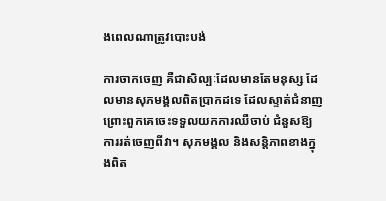ងពេលណាត្រូវបោះបង់

ការចាកចេញ គឺជាសិល្បៈដែលមានតែមនុស្ស ដែលមានសុភមង្គលពិតប្រាកដទេ ដែលស្ទាត់ជំនាញ ព្រោះពួកគេចេះទទួលយកការឈឺចាប់ ជំនួសឱ្យការរត់ចេញពីវា។ សុភមង្គល និងសន្តិភាពខាងក្នុងពិត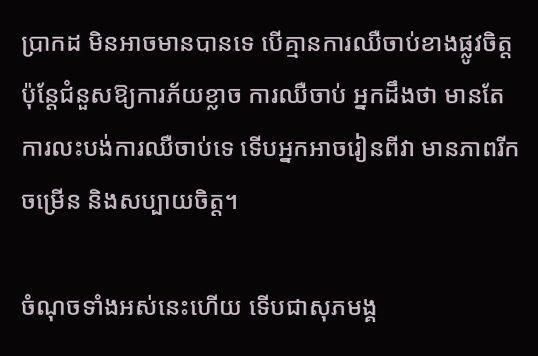ប្រាកដ មិនអាចមានបានទេ បើគ្មានការឈឺចាប់ខាងផ្លូវចិត្ត ប៉ុន្តែជំនួសឱ្យការភ័យខ្លាច ការឈឺចាប់ អ្នកដឹងថា មានតែការលះបង់ការឈឺចាប់ទេ ទើបអ្នកអាចរៀនពីវា មានភាពរីកចម្រើន និងសប្បាយចិត្ត។

ចំណុចទាំងអស់នេះហើយ ទើបជាសុភមង្គ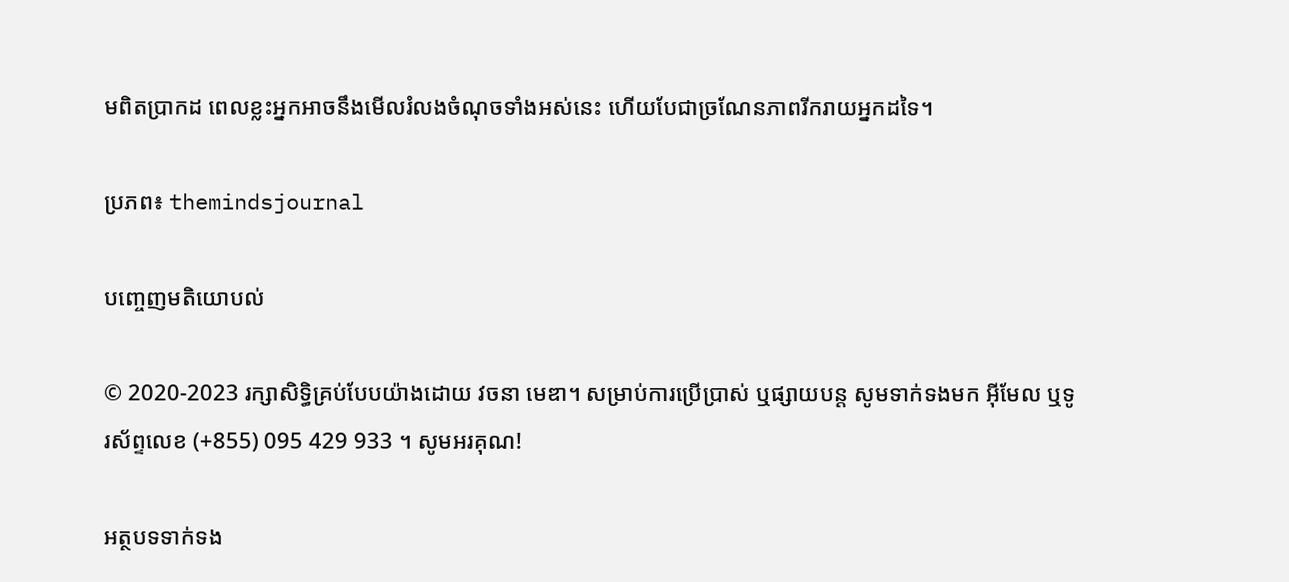មពិតប្រាកដ ពេលខ្លះអ្នកអាចនឹងមើលរំលងចំណុចទាំងអស់នេះ ហើយបែជាច្រណែនភាពរីករាយអ្នកដទៃ។

ប្រភព៖ themindsjournal

បញ្ចេញមតិយោបល់

© 2020-2023 រក្សាសិទ្ធិគ្រប់បែបយ៉ាងដោយ វចនា មេឌា។ សម្រាប់ការប្រើប្រាស់ ឬផ្សាយបន្ត សូមទាក់ទងមក អ៊ីមែល ឬទូរស័ព្ទលេខ (+855) 095 429 933 ។ សូមអរគុណ!

អត្ថបទទាក់ទង